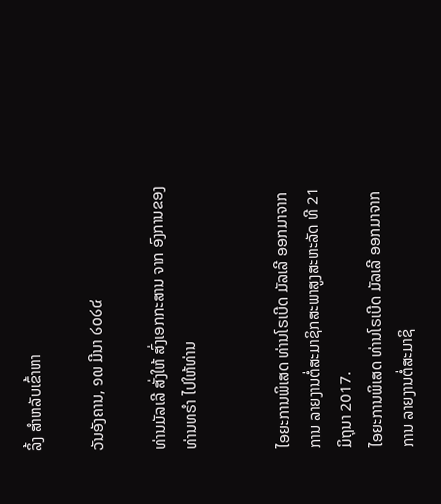ລິ້ງ ສຳຫລັບເຂົ້າຫາ

ວັນອັງຄານ, ໑໙ ມີນາ ໒໐໒໔

ທ່ານມັລເລີ ສັ່ງໃຫ້ ສົ່ງເອກກະສານ ຈາກ ອົງການຂອງທ່ານທຣໍາ ໄປໃຫ້ທ່ານ


ໄອຍະການພິເສດ ທ່ານໂຣເບີດ ມັລເລີ ອອກມາຈາກການ ລາຍງານຕໍ່ສະມາຊິກສະພາສູງສະຫະລັດ ທີ 21 ມິຖຸນາ 2017.
ໄອຍະການພິເສດ ທ່ານໂຣເບີດ ມັລເລີ ອອກມາຈາກການ ລາຍງານຕໍ່ສະມາຊິ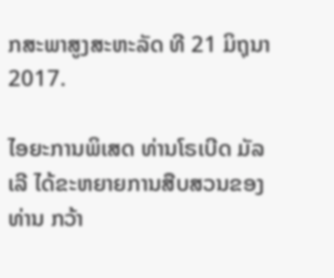ກສະພາສູງສະຫະລັດ ທີ 21 ມິຖຸນາ 2017.

ໄອຍະການພິເສດ ທ່ານໂຣເບີດ ມັລເລີ ໄດ້ຂະຫຍາຍການສືບສວນຂອງທ່ານ ກວ້າ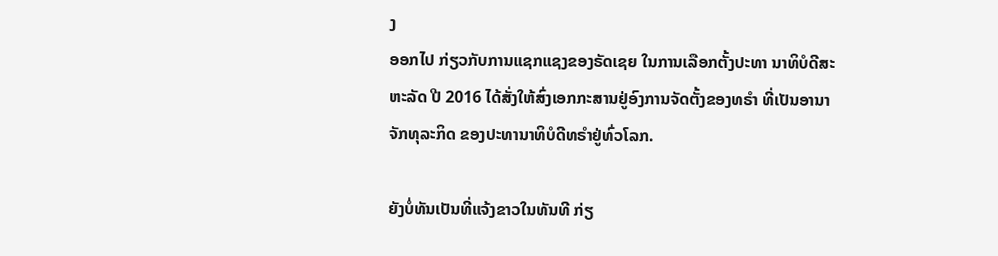ງ
ອອກໄປ ກ່ຽວກັບການແຊກແຊງຂອງຣັດເຊຍ ໃນການເລືອກຕັ້ງປະທາ ນາທິບໍດີສະ
ຫະລັດ ປີ 2016 ໄດ້ສັ່ງໃຫ້ສົ່ງເອກກະສານຢູ່ອົງການຈັດຕັ້ງຂອງທຣໍາ ທີ່ເປັນອານາ
ຈັກທຸລະກິດ ຂອງປະທານາທິບໍດີທຣໍາຢູ່ທົ່ວໂລກ.

ຍັງບໍ່ທັນເປັນທີ່ແຈ້ງຂາວໃນທັນທີ ກ່ຽ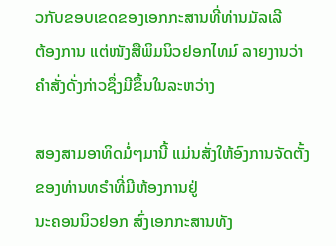ວກັບຂອບເຂດຂອງເອກກະສານທີ່ທ່ານມັລເລີ
ຕ້ອງການ ແຕ່ໜັງສືພິມນິວຢອກໄທມ໌ ລາຍງານວ່າ ຄຳສັ່ງດັ່ງກ່າວຊຶ່ງມີຂຶ້ນໃນລະຫວ່າງ

ສອງສາມອາທິດມໍ່ໆມານີ້ ແມ່ນສັ່ງໃຫ້ອົງການຈັດຕັ້ງຂອງທ່ານທຣໍາທີ່ມີຫ້ອງການຢູ່
ນະຄອນນິວຢອກ ສົ່ງເອກກະສານທັງ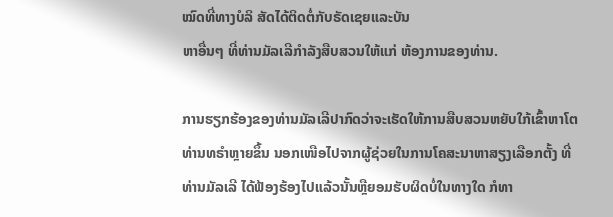ໝົດທີ່ທາງບໍລິ ສັດໄດ້ຕິດຕໍ່ກັບຣັດເຊຍແລະບັນ
ຫາອື່ນໆ ທີ່ທ່ານມັລເລີກຳລັງສືບສວນໃຫ້ແກ່ ຫ້ອງການຂອງທ່ານ.

ການຮຽກຮ້ອງຂອງທ່ານມັລເລີປາກົດວ່າຈະເຮັດໃຫ້ການສືບສວນຫຍັບໃກ້ເຂົ້າຫາໂຕ
ທ່ານທຣໍາຫຼາຍຂຶ້ນ ນອກເໜືອໄປຈາກຜູ້ຊ່ວຍໃນການໂຄສະນາຫາສຽງເລືອກຕັ້ງ ທີ່
ທ່ານມັລເລີ ໄດ້ຟ້ອງຮ້ອງໄປແລ້ວນັ້ນຫຼືຍອມຮັບຜິດບໍ່ໃນທາງໃດ ກໍທາ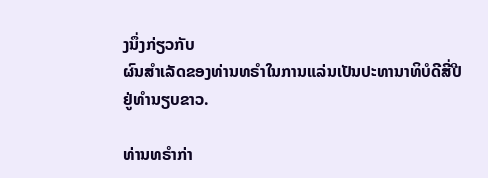ງນຶ່ງກ່ຽວກັບ
ຜົນສຳເລັດຂອງທ່ານທຣໍາໃນການແລ່ນເປັນປະທານາທິບໍດີສີ່ປີຢູ່ທຳນຽບຂາວ.

ທ່ານທຣໍາກ່າ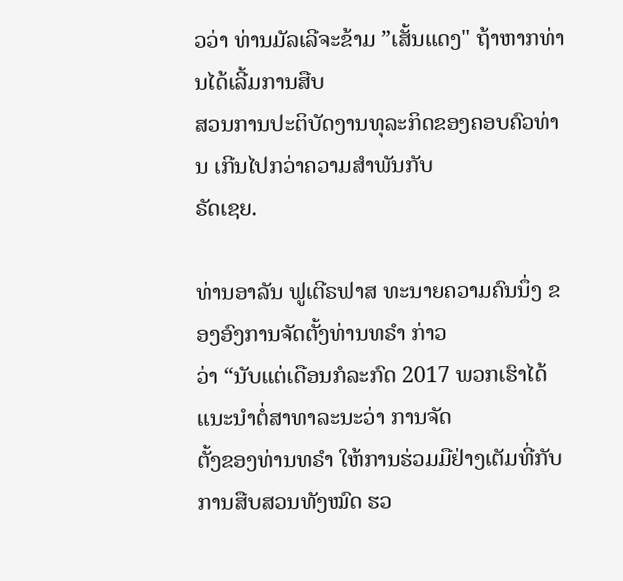ວວ່າ ທ່ານມັລເລີຈະຂ້າມ ”ເສັ້ນແດງ" ຖ້າຫາກທ່ານໄດ້ເລີ້ມການສືບ
ສວນການປະຕິບັດງານທຸລະກິດຂອງຄອບຄົວທ່ານ ເກີນໄປກວ່າຄວາມສຳພັນກັບ
ຣັດເຊຍ.

ທ່ານອາລັນ ຟູເຕີຣຟາສ ທະນາຍຄວາມຄົນນຶ່ງ ຂອງອົງການຈັດຕັ້ງທ່ານທຣໍາ ກ່າວ
ວ່າ “ນັບແຕ່ເດືອນກໍລະກົດ 2017 ພວກເຮົາໄດ້ແນະນຳຕໍ່ສາທາລະນະວ່າ ການຈັດ
ຕັ້ງຂອງທ່ານທຣໍາ ໃຫ້ການຮ່ວມມືຢ່າງເຕັມທີ່ກັບການສືບສວນທັງໝົດ ຮວ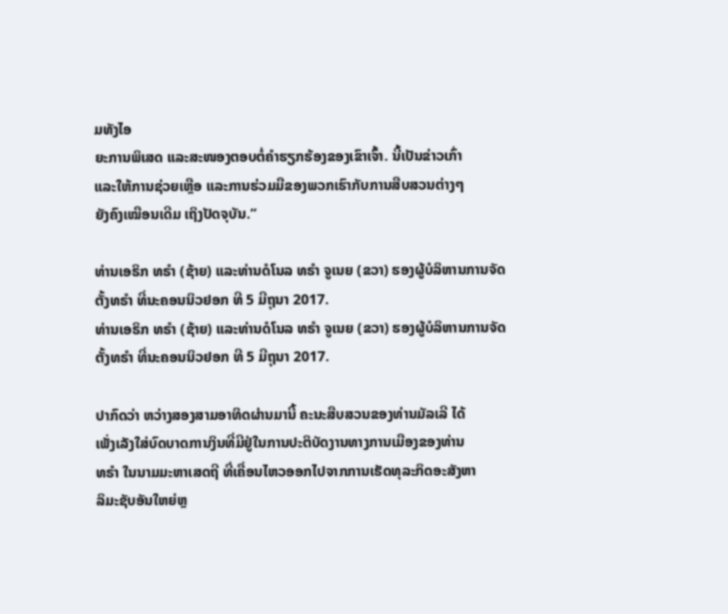ມທັງໄອ
ຍະການພິເສດ ແລະສະໜອງຕອບຕໍ່ຄຳຮຽກຮ້ອງຂອງເຂົາເຈົ້າ. ນີ້ເປັນຂ່າວເກົ່າ
ແລະໃຫ້ການຊ່ວຍເຫຼືອ ແລະການຮ່ວມມືຂອງພວກເຮົາກັບການສືບສວນຕ່າງໆ
ຍັງຄົງເໝືອນເດີມ ເຖິງປັດຈຸບັນ.”

ທ່ານເອຣິກ ທຣໍາ (ຊ້າຍ) ແລະທ່ານດໍໂນລ ທຣໍາ ຈູເນຍ (ຂວາ) ຮອງຜູ້ບໍລິຫານການຈັດຕັ້ງທຣຳ ທີ່ນະຄອນນິວຢອກ ທີ 5 ມີຖຸນາ 2017.
ທ່ານເອຣິກ ທຣໍາ (ຊ້າຍ) ແລະທ່ານດໍໂນລ ທຣໍາ ຈູເນຍ (ຂວາ) ຮອງຜູ້ບໍລິຫານການຈັດຕັ້ງທຣຳ ທີ່ນະຄອນນິວຢອກ ທີ 5 ມີຖຸນາ 2017.

ປາກົດວ່າ ຫວ່າງສອງສາມອາທິດຜ່ານມານີ້ ຄະນະສືບສວນຂອງທ່ານມັລເລີ ໄດ້
ເພັ່ງເລັງໃສ່ບົດບາດການງິນທີ່ມີຢູ່ໃນການປະຕິບັດງານທາງການເມືອງຂອງທ່ານ
ທຣໍາ ໃນນາມມະຫາເສດຖີ ທີ່ເຄື່ອນໄຫວອອກໄປຈາກການເຮັດທຸລະກິດອະສັງຫາ
ລິມະຊັບອັນໃຫຍ່ຫຼ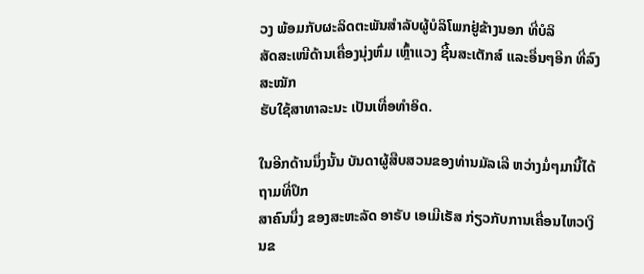ວງ ພ້ອມກັບຜະລິດຕະພັນສຳລັບຜູ້ບໍລິໂພກຢູ່ຂ້າງນອກ ທີ່ບໍລິ
ສັດສະເໜີດ້ານເຄື່ອງນຸ່ງຫົ່ມ ເຫຼົ້າແວງ ຊີ້ນສະເຕັກສ໌ ແລະອື່ນໆອີກ ທີ່ລົງສະໝັກ
ຮັບໃຊ້ສາທາລະນະ ເປັນເທື່ອທຳອິດ.

ໃນອີກດ້ານນຶ່ງນັ້ນ ບັນດາຜູ້ສືບສວນຂອງທ່ານມັລເລີ ຫວ່າງມໍ່ໆມານີ້ໄດ້ຖາມທີ່ປຶກ
ສາຄົນນຶ່ງ ຂອງສະຫະລັດ ອາຣັບ ເອເມີເຣັສ ກ່ຽວກັບການເຄື່ອນໄຫວເງິນຂ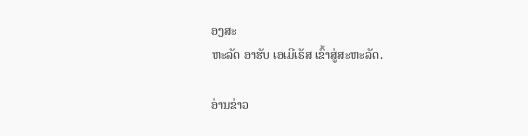ອງສະ
ຫະລັດ ອາຮັບ ເອເມີເຣັສ ເຂົ້າສູ່ສະຫະລັດ.

ອ່ານຂ່າວ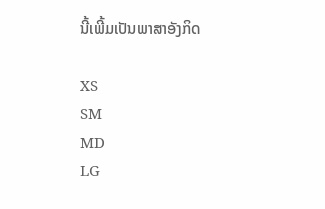ນີ້ເພີ້ມເປັນພາສາອັງກິດ

XS
SM
MD
LG